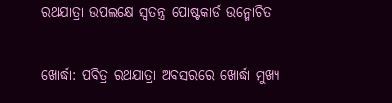ରଥଯାତ୍ରା ଉପଲକ୍ଷେ ସ୍ୱତନ୍ତ୍ର ପୋଷ୍ଟକାର୍ଡ ଉନ୍ମୋଚିତ

ଖୋର୍ଦ୍ଧା: ପବିତ୍ର ରଥଯାତ୍ରା ଅବସରରେ ଖୋର୍ଦ୍ଧା ମୁଖ୍ୟ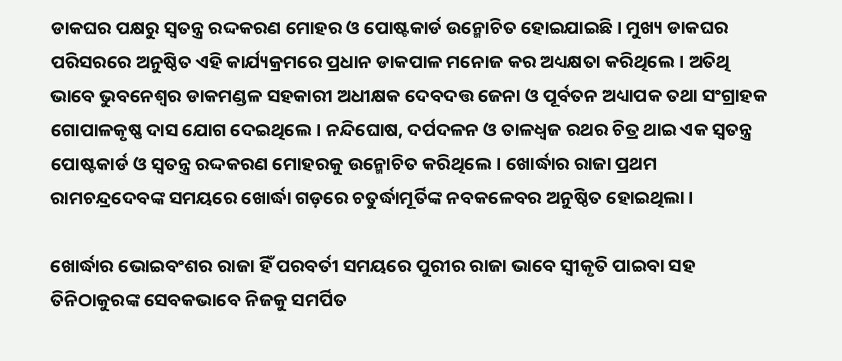ଡାକଘର ପକ୍ଷରୁ ସ୍ୱତନ୍ତ୍ର ରଦ୍ଦକରଣ ମୋହର ଓ ପୋଷ୍ଟକାର୍ଡ ଉନ୍ମୋଚିତ ହୋଇଯାଇଛି। ମୁଖ୍ୟ ଡାକଘର ପରିସରରେ ଅନୁଷ୍ଠିତ ଏହି କାର୍ଯ୍ୟକ୍ରମରେ ପ୍ରଧାନ ଡାକପାଳ ମନୋଜ କର ଅଧ୍ୟକ୍ଷତା କରିଥିଲେ। ଅତିଥି ଭାବେ ଭୁବନେଶ୍ୱର ଡାକମଣ୍ଡଳ ସହକାରୀ ଅଧୀକ୍ଷକ ଦେବଦତ୍ତ ଜେନା ଓ ପୂର୍ବତନ ଅଧ୍ୟାପକ ତଥା ସଂଗ୍ରାହକ ଗୋପାଳକୃଷ୍ଣ ଦାସ ଯୋଗ ଦେଇଥିଲେ। ନନ୍ଦିଘୋଷ, ଦର୍ପଦଳନ ଓ ତାଳଧ୍ୱଜ ରଥର ଚିତ୍ର ଥାଇ ଏକ ସ୍ୱତନ୍ତ୍ର  ପୋଷ୍ଟକାର୍ଡ ଓ ସ୍ୱତନ୍ତ୍ର ରଦ୍ଦକରଣ ମୋହରକୁ ଉନ୍ମୋଚିତ କରିଥିଲେ। ଖୋର୍ଦ୍ଧାର ରାଜା ପ୍ରଥମ ରାମଚନ୍ଦ୍ରଦେବଙ୍କ ସମୟରେ ଖୋର୍ଦ୍ଧା ଗଡ଼ରେ ଚତୁର୍ଦ୍ଧାମୂର୍ତିଙ୍କ ନବକଳେବର ଅନୁଷ୍ଠିତ ହୋଇଥିଲା।

ଖୋର୍ଦ୍ଧାର ଭୋଇବଂଶର ରାଜା ହିଁ ପରବର୍ତୀ ସମୟରେ ପୁରୀର ରାଜା ଭାବେ ସ୍ୱୀକୃତି ପାଇବା ସହ ତିନିଠାକୁରଙ୍କ ସେବକଭାବେ ନିଜକୁ ସମର୍ପିତ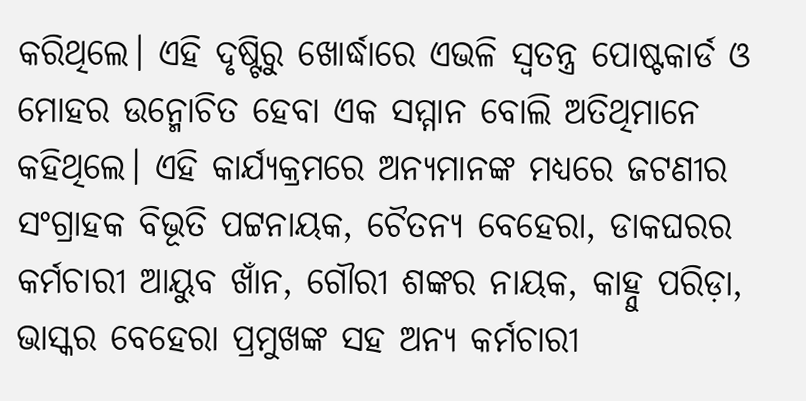କରିଥିଲେ। ଏହି ଦୃଷ୍ଟିରୁ ଖୋର୍ଦ୍ଧାରେ ଏଭଳି ସ୍ୱତନ୍ତ୍ର ପୋଷ୍ଟକାର୍ଡ ଓ ମୋହର ଉନ୍ମୋଚିତ ହେବା ଏକ ସମ୍ମାନ ବୋଲି ଅତିଥିମାନେ କହିଥିଲେ। ଏହି କାର୍ଯ୍ୟକ୍ରମରେ ଅନ୍ୟମାନଙ୍କ ମଧ୍ୟରେ ଜଟଣୀର ସଂଗ୍ରାହକ ବିଭୂତି ପଟ୍ଟନାୟକ, ଚୈତନ୍ୟ ବେହେରା, ଡାକଘରର କର୍ମଚାରୀ ଆୟୁବ ଖାଁନ, ଗୌରୀ ଶଙ୍କର ନାୟକ, କାହ୍ନୁ ପରିଡ଼ା, ଭାସ୍କର ବେହେରା ପ୍ରମୁଖଙ୍କ ସହ ଅନ୍ୟ କର୍ମଚାରୀ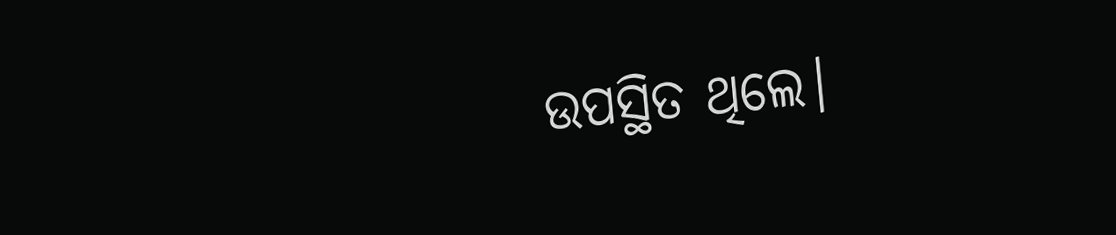ଉପସ୍ଥିତ ଥିଲେ।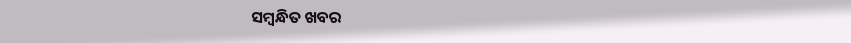ସମ୍ବନ୍ଧିତ ଖବର